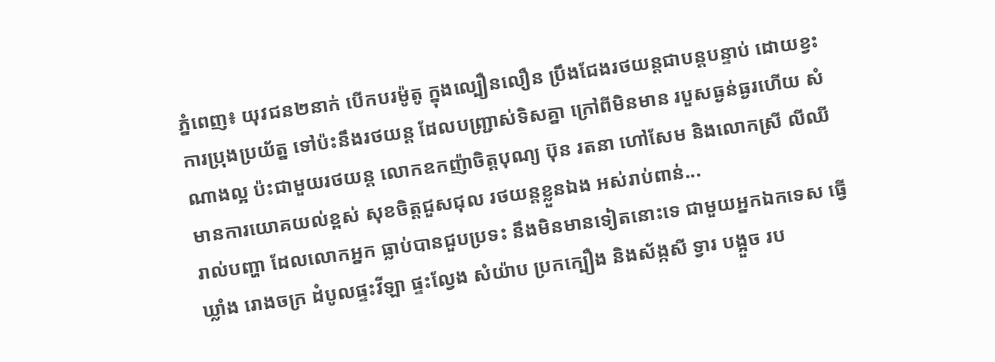ភ្នំពេញ៖ យុវជន២នាក់ បើកបរម៉ូតូ ក្នុងល្បឿនលឿន ប្រឹងជែងរថយន្តជាបន្តបន្ទាប់ ដោយខ្វះការប្រុងប្រយ័ត្ន ទៅប៉ះនឹងរថយន្ត ដែលបញ្ជ្រាស់ទិសគ្នា ក្រៅពីមិនមាន របួសធ្ងន់ធ្ងរហើយ សំណាងល្អ ប៉ះជាមួយរថយន្ត លោកឧកញ៉ាចិត្តបុណ្យ ប៊ុន រតនា ហៅសែម និងលោកស្រី លីឈី មានការយោគយល់ខ្ពស់ សុខចិត្តជួសជុល រថយន្តខ្លួនឯង អស់រាប់ពាន់...
រាល់បញ្ហា ដែលលោកអ្នក ធ្លាប់បានជួបប្រទះ នឹងមិនមានទៀតនោះទេ ជាមួយអ្នកឯកទេស ធ្វើឃ្លាំង រោងចក្រ ដំបូលផ្ទះវីឡា ផ្ទះល្វែង សំយ៉ាប ប្រកក្បឿង និងស័ង្កសី ទ្វារ បង្អួច រប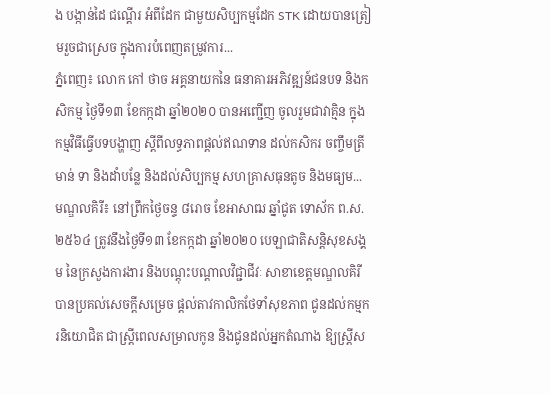ង បង្កាន់ដៃ ជណ្តើរ អំពីដែក ជាមួយសិប្បកម្មដែក STK ដោយបានត្រៀមរួចជាស្រេច ក្នុងការបំពេញតម្រូវការ...
ភ្នំពេញ៖ លោក កៅ ថាច អគ្គនាយកនៃ ធនាគារអភិវឌ្ឍន៍ជនបទ និងកសិកម្ម ថ្ងៃទី១៣ ខែកក្កដា ឆ្នាំ២០២០ បានអញ្ជើញ ចូលរួមជាវាគ្មិន ក្នុងកម្មវិធីធ្វើបទបង្ហាញ ស្តីពីលទ្ធភាពផ្តល់ឥណទាន ដល់កសិករ ចញ្ចឹមត្រី មាន់ ទា និងដាំបន្លែ និងដល់សិប្បកម្ម សហគ្រាសធុនតូច និងមធ្យម...
មណ្ឌលគិរី៖ នៅព្រឹកថ្ងៃចន្ទ ៨រោច ខែអាសាឍ ឆ្នាំជូត ទោស័ក ព.ស.២៥៦៤ ត្រូវនឹងថ្ងៃទី១៣ ខែកក្កដា ឆ្នាំ២០២០ បេឡាជាតិសន្តិសុខសង្គម នៃក្រសួងការងារ និងបណ្តុះបណ្តាលវិជ្ជាជីវៈ សាខាខេត្តមណ្ឌលគិរី បានប្រគល់សេចក្ដីសម្រេច ផ្ដល់តាវកាលិកថែទាំសុខភាព ជូនដល់កម្មករនិយោជិត ជាស្ត្រីពេលសម្រាលកូន និងជូនដល់អ្នកតំណាង ឱ្យស្រ្តីស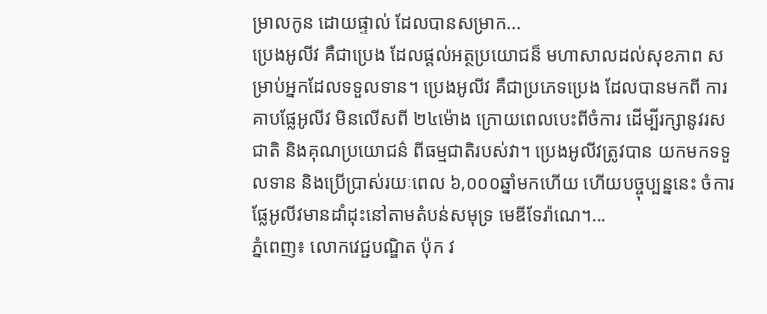ម្រាលកូន ដោយផ្ទាល់ ដែលបានសម្រាក...
ប្រេងអូលីវ គឺជាប្រេង ដែលផ្តល់អត្ថប្រយោជន៏ មហាសាលដល់សុខភាព សម្រាប់អ្នកដែលទទួលទាន។ ប្រេងអូលីវ គឺជាប្រភេទប្រេង ដែលបានមកពី ការគាបផ្លែអូលីវ មិនលើសពី ២៤ម៉ោង ក្រោយពេលបេះពីចំការ ដើម្បីរក្សានូវរសជាតិ និងគុណប្រយោជន៌ ពីធម្មជាតិរបស់វា។ ប្រេងអូលីវត្រូវបាន យកមកទទួលទាន និងប្រើប្រាស់រយៈពេល ៦,០០០ឆ្នាំមកហើយ ហើយបច្ចុប្បន្ននេះ ចំការផ្លែអូលីវមានដាំដុះនៅតាមតំបន់សមុទ្រ មេឌីទែរ៉ាណេ។...
ភ្នំពេញ៖ លោកវេជ្ជបណ្ឌិត ប៉ុក វ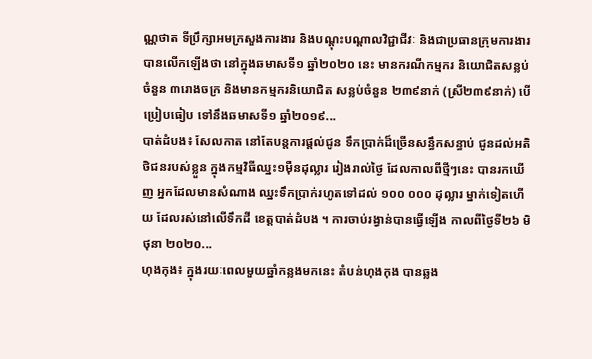ណ្ណថាត ទីប្រឹក្សាអមក្រសួងការងារ និងបណ្តុះបណ្តាលវិជ្ជាជីវៈ និងជាប្រធានក្រុមការងារ បានលើកឡើងថា នៅក្នុងឆមាសទី១ ឆ្នាំ២០២០ នេះ មានករណីកម្មករ និយោជិតសន្លប់ ចំនួន ៣រោងចក្រ និងមានកម្មករនិយោជិត សន្លប់ចំនួន ២៣៩នាក់ (ស្រី២៣៩នាក់) បើប្រៀបធៀប ទៅនឹងឆមាសទី១ ឆ្នាំ២០១៩...
បាត់ដំបង៖ សែលកាត នៅតែបន្តការផ្តល់ជូន ទឹកប្រាក់ដ៏ច្រើនសន្ធឹកសន្ធាប់ ជូនដល់អតិថិជនរបស់ខ្លួន ក្នុងកម្មវិធីឈ្នះ១ម៉ឺនដុល្លារ រៀងរាល់ថ្ងៃ ដែលកាលពីថ្មីៗនេះ បានរកឃើញ អ្នកដែលមានសំណាង ឈ្នះទឹកប្រាក់រហូតទៅដល់ ១០០ ០០០ ដុល្លារ ម្នាក់ទៀតហើយ ដែលរស់នៅលើទឹកដី ខេត្តបាត់ដំបង ។ ការចាប់រង្វាន់បានធ្វើឡើង កាលពីថ្ងៃទី២៦ មិថុនា ២០២០...
ហុងកុង៖ ក្នុងរយៈពេលមួយឆ្នាំកន្លងមកនេះ តំបន់ហុងកុង បានឆ្លង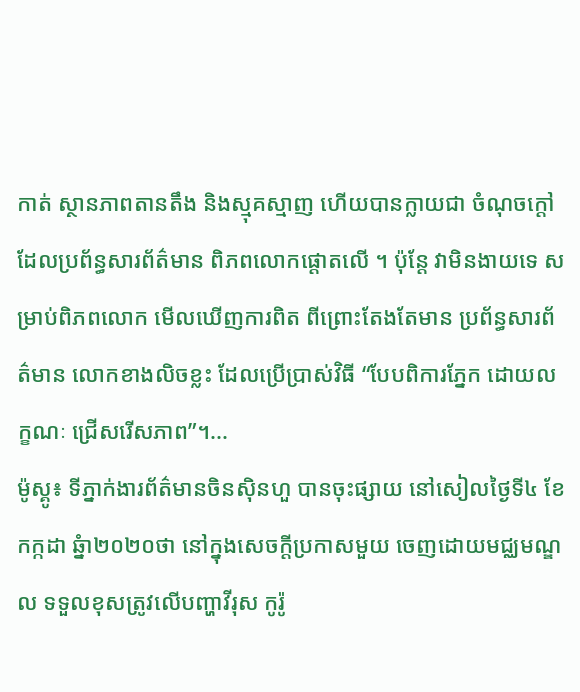កាត់ ស្ថានភាពតានតឹង និងស្មុគស្មាញ ហើយបានក្លាយជា ចំណុចក្តៅ ដែលប្រព័ន្ធសារព័ត៌មាន ពិភពលោកផ្តោតលើ ។ ប៉ុន្តែ វាមិនងាយទេ សម្រាប់ពិភពលោក មើលឃើញការពិត ពីព្រោះតែងតែមាន ប្រព័ន្ធសារព័ត៌មាន លោកខាងលិចខ្លះ ដែលប្រើប្រាស់វិធី “បែបពិការភ្នែក ដោយលក្ខណៈ ជ្រើសរើសភាព”។...
ម៉ូស្គូ៖ ទីភ្នាក់ងារព័ត៌មានចិនស៊ិនហួ បានចុះផ្សាយ នៅសៀលថ្ងៃទី៤ ខែកក្កដា ឆ្នំា២០២០ថា នៅក្នុងសេចក្តីប្រកាសមួយ ចេញដោយមជ្ឈមណ្ឌល ទទួលខុសត្រូវលើបញ្ហាវីរុស កូរ៉ូ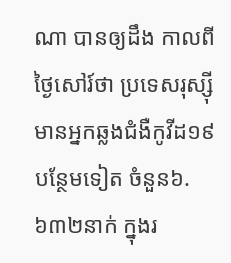ណា បានឲ្យដឹង កាលពីថ្ងៃសៅរ៍ថា ប្រទេសរុស្ស៊ី មានអ្នកឆ្លងជំងឺកូវីដ១៩ បន្ថែមទៀត ចំនួន៦.៦៣២នាក់ ក្នុងរ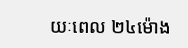យៈពេល ២៤ម៉ោង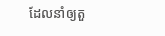ដែលនាំឲ្យតួ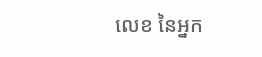លេខ នៃអ្នក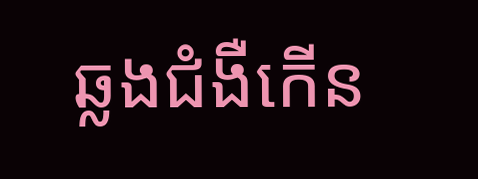ឆ្លងជំងឺកើន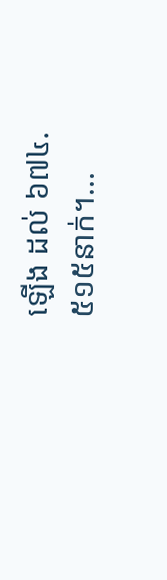ឡើង ដល់ ៦៧៤.៥១៥នាក់។...